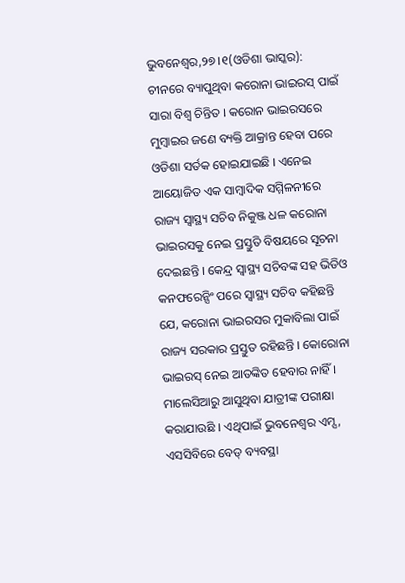ଭୁବନେଶ୍ୱର,୨୭ ।୧(ଓଡିଶା ଭାସ୍କର): ଚୀନରେ ବ୍ୟାପୁଥିବା କରୋନା ଭାଇରସ୍ ପାଇଁ ସାରା ବିଶ୍ୱ ଚିନ୍ତିତ । କରୋନ ଭାଇରସରେ ମୁମ୍ବାଇର ଜଣେ ବ୍ୟକ୍ତି ଆକ୍ରାନ୍ତ ହେବା ପରେ ଓଡିଶା ସର୍ତକ ହୋଇଯାଇଛି । ଏନେଇ ଆୟୋଜିତ ଏକ ସାମ୍ବାଦିକ ସମ୍ମିଳନୀରେ ରାଜ୍ୟ ସ୍ୱାସ୍ଥ୍ୟ ସଚିବ ନିକୁଞ୍ଜ ଧଳ କରୋନା ଭାଇରସକୁ ନେଇ ପ୍ରସ୍ତୁତି ବିଷୟରେ ସୂଚନା ଦେଇଛନ୍ତି । କେନ୍ଦ୍ର ସ୍ୱାସ୍ଥ୍ୟ ସଚିବଙ୍କ ସହ ଭିଡିଓ କନଫରେନ୍ସିଂ ପରେ ସ୍ୱାସ୍ଥ୍ୟ ସଚିବ କହିଛନ୍ତି ଯେ, କରୋନା ଭାଇରସର ମୁକାବିଲା ପାଇଁ ରାଜ୍ୟ ସରକାର ପ୍ରସ୍ତୁତ ରହିଛନ୍ତି । କୋରୋନା ଭାଇରସ୍ ନେଇ ଆତଙ୍କିତ ହେବାର ନାହିଁ । ମାଲେସିଆରୁ ଆସୁଥିବା ଯାତ୍ରୀଙ୍କ ପରୀକ୍ଷା କରାଯାଉଛି । ଏଥିପାଇଁ ଭୁବନେଶ୍ୱର ଏମ୍ସ, ଏସସିବିରେ ବେଡ୍ ବ୍ୟବସ୍ଥା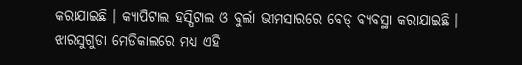କରାଯାଇଛି । କ୍ୟାପିଟାଲ ହସ୍ପିଟାଲ ଓ ବୁର୍ଲା ଭୀମସାରରେ ବେଡ୍ ବ୍ୟବସ୍ଥା କରାଯାଇଛି । ଝାରସୁଗୁଡା ମେଡିକାଲରେ ମଧ୍ୟ ଏହି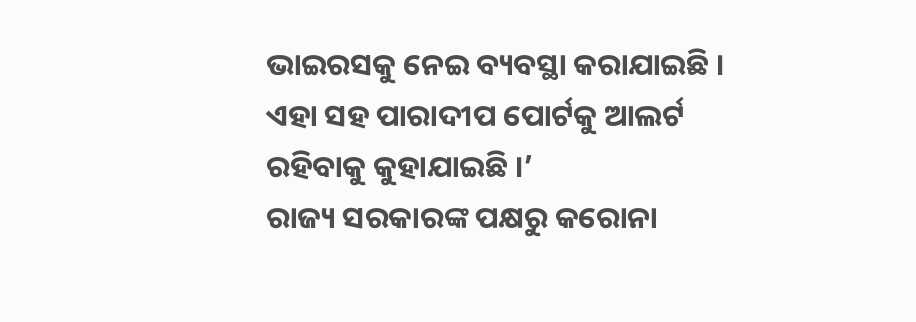ଭାଇରସକୁ ନେଇ ବ୍ୟବସ୍ଥା କରାଯାଇଛି । ଏହା ସହ ପାରାଦୀପ ପୋର୍ଟକୁ ଆଲର୍ଟ ରହିବାକୁ କୁହାଯାଇଛି ।’
ରାଜ୍ୟ ସରକାରଙ୍କ ପକ୍ଷରୁ କରୋନା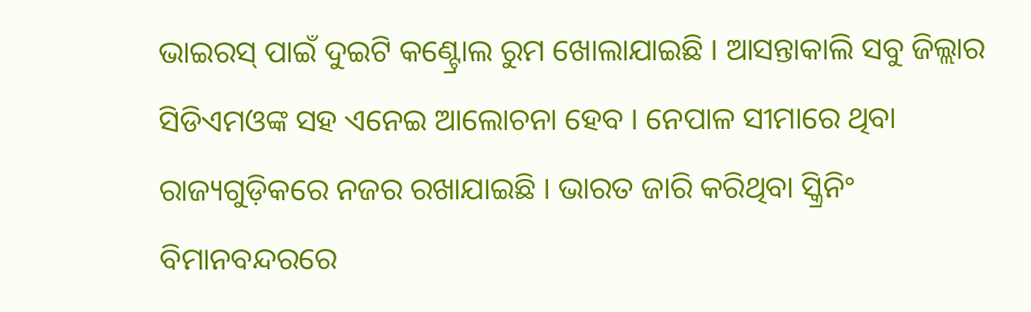ଭାଇରସ୍ ପାଇଁ ଦୁଇଟି କଣ୍ଟ୍ରୋଲ ରୁମ ଖୋଲାଯାଇଛି । ଆସନ୍ତାକାଲି ସବୁ ଜିଲ୍ଲାର ସିଡିଏମଓଙ୍କ ସହ ଏନେଇ ଆଲୋଚନା ହେବ । ନେପାଳ ସୀମାରେ ଥିବା ରାଜ୍ୟଗୁଡ଼ିକରେ ନଜର ରଖାଯାଇଛି । ଭାରତ ଜାରି କରିଥିବା ସ୍କ୍ରିନିଂ ବିମାନବନ୍ଦରରେ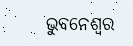ଭୁବନେଶ୍ବର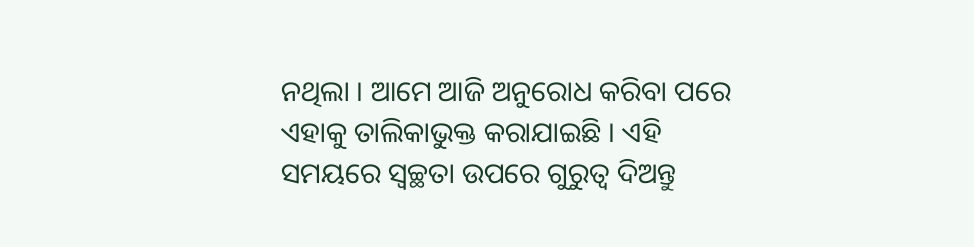ନଥିଲା । ଆମେ ଆଜି ଅନୁରୋଧ କରିବା ପରେ ଏହାକୁ ତାଲିକାଭୁକ୍ତ କରାଯାଇଛି । ଏହି ସମୟରେ ସ୍ୱଚ୍ଛତା ଉପରେ ଗୁରୁତ୍ୱ ଦିଅନ୍ତୁ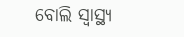ବୋଲି ସ୍ୱାସ୍ଥ୍ୟ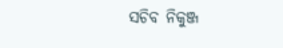ସଚିବ ନିକୁଞ୍ଜ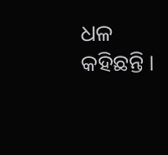ଧଳ କହିଛନ୍ତି ।